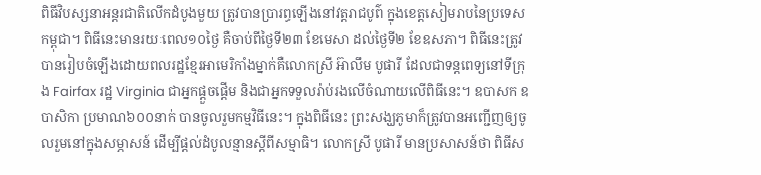ពិធីវិបស្សនាអន្តរជាតិលើកដំបូងមួយ ត្រូវបានប្រារព្ធឡើងនៅវត្តរាជបូព៌ ក្នុងខេត្តសៀមរាបនៃប្រទេសកម្ពុជា។ ពិធីនេះមានរយៈពេល១០ថ្ងៃ គឺចាប់ពីថ្ងៃទី២៣ ខែមេសា ដល់ថ្ងៃទី២ ខែឧសភា។ ពិធីនេះត្រូវបានរៀបចំឡើងដោយពលរដ្ឋខ្មែរអាមេរិកាំងម្នាក់គឺលោកស្រី អ៊ាលឹម បូផារី ដែលជាទន្តពេទ្យនៅទីក្រុង Fairfax រដ្ឋ Virginia ជាអ្នកផ្តួចផ្តើម និងជាអ្នកទទួលរ៉ាប់រងលើចំណាយលើពិធីនេះ។ ឧបាសក ឧបាសិកា ប្រមាណ៦០០នាក់ បានចូលរួមកម្មវិធីនេះ។ ក្នុងពិធីនេះ ព្រះសង្ឃភូមាក៏ត្រូវបានអញ្ជើញឲ្យចូលរួមនៅក្នុងសម្ភាសន៍ ដើម្បីផ្តល់ដំបូលន្មានស្តីពីសម្មាធិ។ លោកស្រី បូផារី មានប្រសាសន៍ថា ពិធីស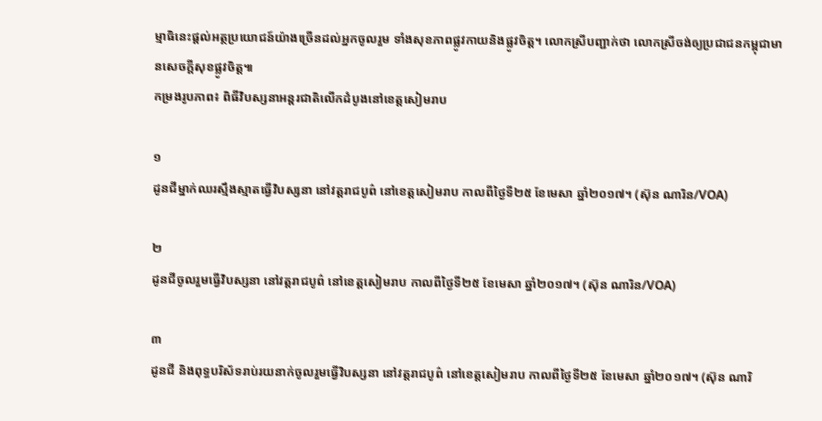ម្មាធិនេះផ្តល់អត្ថប្រយោជន៍យ៉ាងច្រើនដល់អ្នកចូលរួម ទាំងសុខភាពផ្លូវកាយនិងផ្លូវចិត្ត។ លោកស្រីបញ្ជាក់ថា លោកស្រីចង់ឲ្យប្រជាជនកម្ពុជាមានសេចក្តីសុខផ្លូវចិត្ត៕
កម្រងរូបភាព៖ ពិធីវិបស្សនាអន្តរជាតិលើកដំបូងនៅខេត្តសៀមរាប

១
ដូនជីម្នាក់ឈរស្មឹងស្មាតធ្វើវិបស្សនា នៅវត្តរាជបូព៌ នៅខេត្តសៀមរាប កាលពីថ្ងៃទី២៥ ខែមេសា ឆ្នាំ២០១៧។ (ស៊ុន ណារិន/VOA)

២
ដូនជីចូលរួមធ្វើវិបស្សនា នៅវត្តរាជបូព៌ នៅខេត្តសៀមរាប កាលពីថ្ងៃទី២៥ ខែមេសា ឆ្នាំ២០១៧។ (ស៊ុន ណារិន/VOA)

៣
ដូនជី និងពុទ្ធបរិស័ទរាប់រយនាក់ចូលរួមធ្វើវិបស្សនា នៅវត្តរាជបូព៌ នៅខេត្តសៀមរាប កាលពីថ្ងៃទី២៥ ខែមេសា ឆ្នាំ២០១៧។ (ស៊ុន ណារិ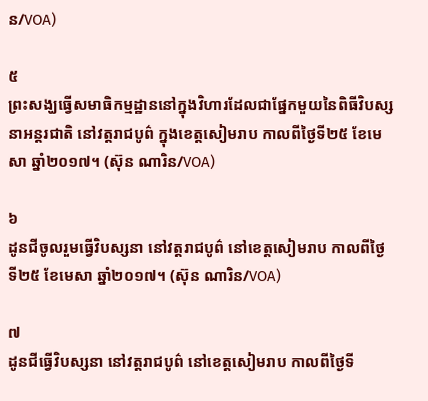ន/VOA)

៥
ព្រះសង្ឃធ្វើសមាធិកម្មដ្ឋាននៅក្នុងវិហារដែលជាផ្នែកមួយនៃពិធីវិបស្សនាអន្តរជាតិ នៅវត្តរាជបូព៌ ក្នុងខេត្តសៀមរាប កាលពីថ្ងៃទី២៥ ខែមេសា ឆ្នាំ២០១៧។ (ស៊ុន ណារិន/VOA)

៦
ដូនជីចូលរួមធ្វើវិបស្សនា នៅវត្តរាជបូព៌ នៅខេត្តសៀមរាប កាលពីថ្ងៃទី២៥ ខែមេសា ឆ្នាំ២០១៧។ (ស៊ុន ណារិន/VOA)

៧
ដូនជីធ្វើវិបស្សនា នៅវត្តរាជបូព៌ នៅខេត្តសៀមរាប កាលពីថ្ងៃទី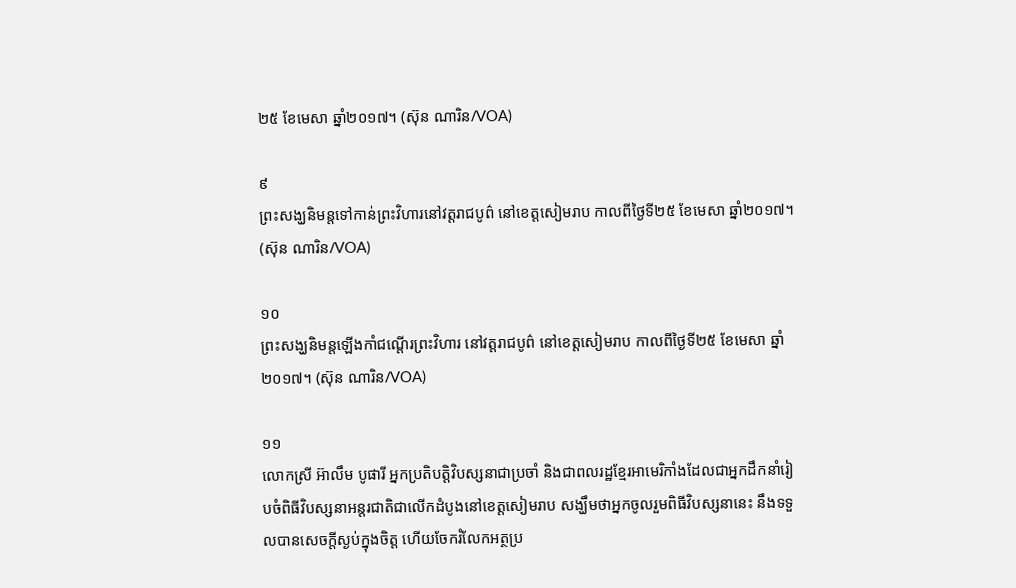២៥ ខែមេសា ឆ្នាំ២០១៧។ (ស៊ុន ណារិន/VOA)

៩
ព្រះសង្ឃនិមន្តទៅកាន់ព្រះវិហារនៅវត្តរាជបូព៌ នៅខេត្តសៀមរាប កាលពីថ្ងៃទី២៥ ខែមេសា ឆ្នាំ២០១៧។ (ស៊ុន ណារិន/VOA)

១០
ព្រះសង្ឃនិមន្តឡើងកាំជណ្តើរព្រះវិហារ នៅវត្តរាជបូព៌ នៅខេត្តសៀមរាប កាលពីថ្ងៃទី២៥ ខែមេសា ឆ្នាំ២០១៧។ (ស៊ុន ណារិន/VOA)

១១
លោកស្រី អ៊ាលឹម បូផារី អ្នកប្រតិបត្តិវិបស្សនាជាប្រចាំ និងជាពលរដ្ឋខ្មែរអាមេរិកាំងដែលជាអ្នកដឹកនាំរៀបចំពិធីវិបស្សនាអន្តរជាតិជាលើកដំបូងនៅខេត្តសៀមរាប សង្ឃឹមថាអ្នកចូលរួមពិធីវិបស្សនានេះ នឹងទទួលបានសេចក្តីស្ងប់ក្នុងចិត្ត ហើយចែករំលែកអត្ថប្រ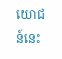យោជន៍នេះ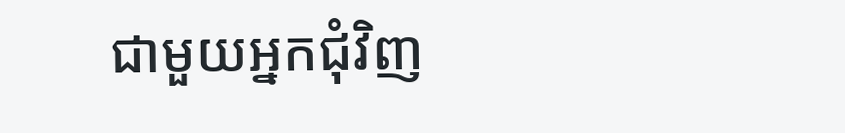ជាមួយអ្នកជុំវិញ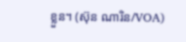ខ្លួន។ (ស៊ុន ណារិន/VOA)